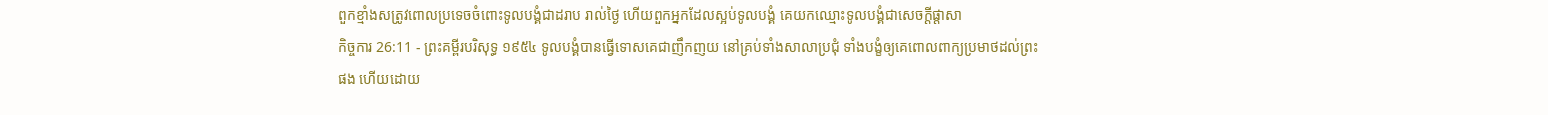ពួកខ្មាំងសត្រូវពោលប្រទេចចំពោះទូលបង្គំជាដរាប រាល់ថ្ងៃ ហើយពួកអ្នកដែលស្អប់ទូលបង្គំ គេយកឈ្មោះទូលបង្គំជាសេចក្ដីផ្តាសា
កិច្ចការ 26:11 - ព្រះគម្ពីរបរិសុទ្ធ ១៩៥៤ ទូលបង្គំបានធ្វើទោសគេជាញឹកញយ នៅគ្រប់ទាំងសាលាប្រជុំ ទាំងបង្ខំឲ្យគេពោលពាក្យប្រមាថដល់ព្រះផង ហើយដោយ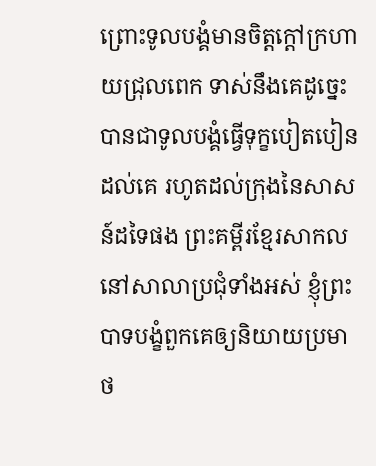ព្រោះទូលបង្គំមានចិត្តក្តៅក្រហាយជ្រុលពេក ទាស់នឹងគេដូច្នេះ បានជាទូលបង្គំធ្វើទុក្ខបៀតបៀនដល់គេ រហូតដល់ក្រុងនៃសាសន៍ដទៃផង ព្រះគម្ពីរខ្មែរសាកល នៅសាលាប្រជុំទាំងអស់ ខ្ញុំព្រះបាទបង្ខំពួកគេឲ្យនិយាយប្រមាថ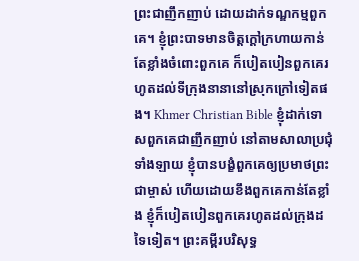ព្រះជាញឹកញាប់ ដោយដាក់ទណ្ឌកម្មពួកគេ។ ខ្ញុំព្រះបាទមានចិត្តក្ដៅក្រហាយកាន់តែខ្លាំងចំពោះពួកគេ ក៏បៀតបៀនពួកគេរហូតដល់ទីក្រុងនានានៅស្រុកក្រៅទៀតផង។ Khmer Christian Bible ខ្ញុំដាក់ទោសពួកគេជាញឹកញាប់ នៅតាមសាលាប្រជុំទាំងឡាយ ខ្ញុំបានបង្ខំពួកគេឲ្យប្រមាថព្រះជាម្ចាស់ ហើយដោយខឹងពួកគេកាន់តែខ្លាំង ខ្ញុំក៏បៀតបៀនពួកគេរហូតដល់ក្រុងដទៃទៀត។ ព្រះគម្ពីរបរិសុទ្ធ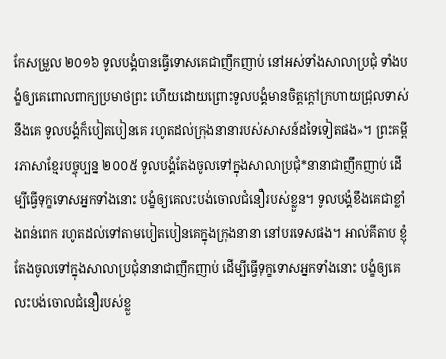កែសម្រួល ២០១៦ ទូលបង្គំបានធ្វើទោសគេជាញឹកញាប់ នៅអស់ទាំងសាលាប្រជុំ ទាំងបង្ខំឲ្យគេពោលពាក្យប្រមាថព្រះ ហើយដោយព្រោះទូលបង្គំមានចិត្តក្តៅក្រហាយជ្រុលទាស់នឹងគេ ទូលបង្គំក៏បៀតបៀនគេ រហូតដល់ក្រុងនានារបស់សាសន៍ដទៃទៀតផង»។ ព្រះគម្ពីរភាសាខ្មែរបច្ចុប្បន្ន ២០០៥ ទូលបង្គំតែងចូលទៅក្នុងសាលាប្រជុំ*នានាជាញឹកញាប់ ដើម្បីធ្វើទុក្ខទោសអ្នកទាំងនោះ បង្ខំឲ្យគេលះបង់ចោលជំនឿរបស់ខ្លួន។ ទូលបង្គំខឹងគេជាខ្លាំងពន់ពេក រហូតដល់ទៅតាមបៀតបៀនគេក្នុងក្រុងនានា នៅបរទេសផង។ អាល់គីតាប ខ្ញុំតែងចូលទៅក្នុងសាលាប្រជុំនានាជាញឹកញាប់ ដើម្បីធ្វើទុក្ខទោសអ្នកទាំងនោះ បង្ខំឲ្យគេលះបង់ចោលជំនឿរបស់ខ្លួ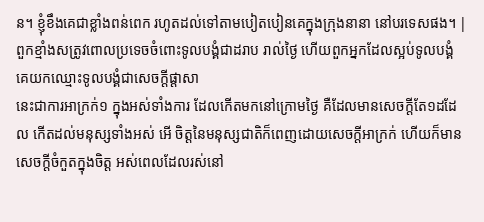ន។ ខ្ញុំខឹងគេជាខ្លាំងពន់ពេក រហូតដល់ទៅតាមបៀតបៀនគេក្នុងក្រុងនានា នៅបរទេសផង។ |
ពួកខ្មាំងសត្រូវពោលប្រទេចចំពោះទូលបង្គំជាដរាប រាល់ថ្ងៃ ហើយពួកអ្នកដែលស្អប់ទូលបង្គំ គេយកឈ្មោះទូលបង្គំជាសេចក្ដីផ្តាសា
នេះជាការអាក្រក់១ ក្នុងអស់ទាំងការ ដែលកើតមកនៅក្រោមថ្ងៃ គឺដែលមានសេចក្ដីតែ១ដដែល កើតដល់មនុស្សទាំងអស់ អើ ចិត្តនៃមនុស្សជាតិក៏ពេញដោយសេចក្ដីអាក្រក់ ហើយក៏មានសេចក្ដីចំកួតក្នុងចិត្ត អស់ពេលដែលរស់នៅ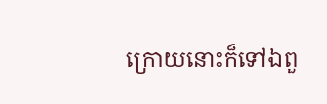ក្រោយនោះក៏ទៅឯពួ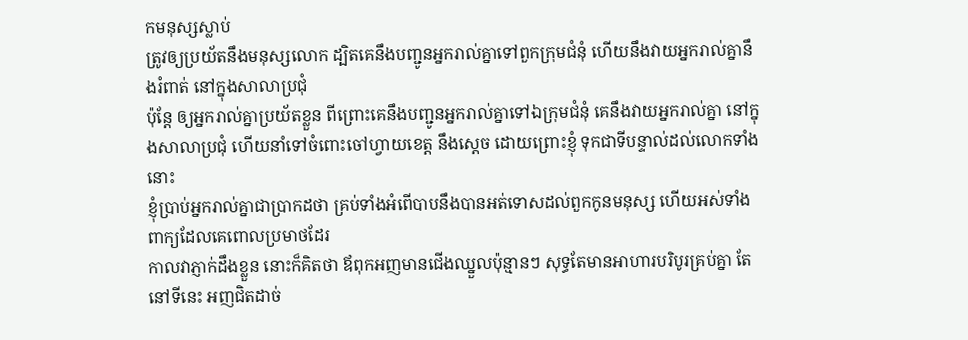កមនុស្សស្លាប់
ត្រូវឲ្យប្រយ័តនឹងមនុស្សលោក ដ្បិតគេនឹងបញ្ជូនអ្នករាល់គ្នាទៅពួកក្រុមជំនុំ ហើយនឹងវាយអ្នករាល់គ្នានឹងរំពាត់ នៅក្នុងសាលាប្រជុំ
ប៉ុន្តែ ឲ្យអ្នករាល់គ្នាប្រយ័តខ្លួន ពីព្រោះគេនឹងបញ្ជូនអ្នករាល់គ្នាទៅឯក្រុមជំនុំ គេនឹងវាយអ្នករាល់គ្នា នៅក្នុងសាលាប្រជុំ ហើយនាំទៅចំពោះចៅហ្វាយខេត្ត នឹងស្តេច ដោយព្រោះខ្ញុំ ទុកជាទីបន្ទាល់ដល់លោកទាំងនោះ
ខ្ញុំប្រាប់អ្នករាល់គ្នាជាប្រាកដថា គ្រប់ទាំងអំពើបាបនឹងបានអត់ទោសដល់ពួកកូនមនុស្ស ហើយអស់ទាំងពាក្យដែលគេពោលប្រមាថដែរ
កាលវាភ្ញាក់ដឹងខ្លួន នោះក៏គិតថា ឪពុកអញមានជើងឈ្នួលប៉ុន្មានៗ សុទ្ធតែមានអាហារបរិបូរគ្រប់គ្នា តែនៅទីនេះ អញជិតដាច់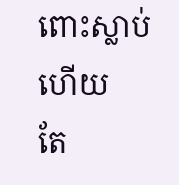ពោះស្លាប់ហើយ
តែ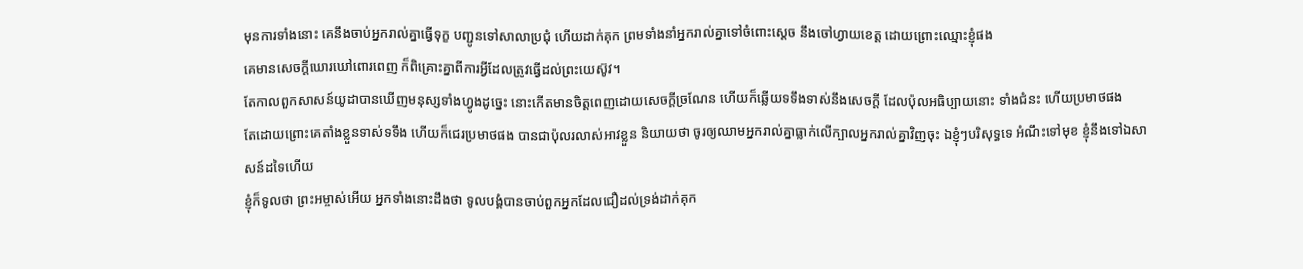មុនការទាំងនោះ គេនឹងចាប់អ្នករាល់គ្នាធ្វើទុក្ខ បញ្ជូនទៅសាលាប្រជុំ ហើយដាក់គុក ព្រមទាំងនាំអ្នករាល់គ្នាទៅចំពោះស្តេច នឹងចៅហ្វាយខេត្ត ដោយព្រោះឈ្មោះខ្ញុំផង
គេមានសេចក្ដីឃោរឃៅពោរពេញ ក៏ពិគ្រោះគ្នាពីការអ្វីដែលត្រូវធ្វើដល់ព្រះយេស៊ូវ។
តែកាលពួកសាសន៍យូដាបានឃើញមនុស្សទាំងហ្វូងដូច្នេះ នោះកើតមានចិត្តពេញដោយសេចក្ដីច្រណែន ហើយក៏ឆ្លើយទទឹងទាស់នឹងសេចក្ដី ដែលប៉ុលអធិប្បាយនោះ ទាំងជំនះ ហើយប្រមាថផង
តែដោយព្រោះគេតាំងខ្លួនទាស់ទទឹង ហើយក៏ជេរប្រមាថផង បានជាប៉ុលរលាស់អាវខ្លួន និយាយថា ចូរឲ្យឈាមអ្នករាល់គ្នាធ្លាក់លើក្បាលអ្នករាល់គ្នាវិញចុះ ឯខ្ញុំៗបរិសុទ្ធទេ អំណឹះទៅមុខ ខ្ញុំនឹងទៅឯសាសន៍ដទៃហើយ
ខ្ញុំក៏ទូលថា ព្រះអម្ចាស់អើយ អ្នកទាំងនោះដឹងថា ទូលបង្គំបានចាប់ពួកអ្នកដែលជឿដល់ទ្រង់ដាក់គុក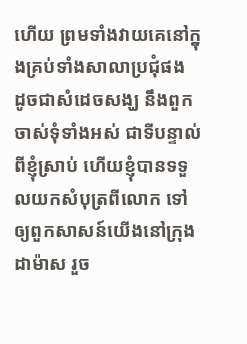ហើយ ព្រមទាំងវាយគេនៅក្នុងគ្រប់ទាំងសាលាប្រជុំផង
ដូចជាសំដេចសង្ឃ នឹងពួកចាស់ទុំទាំងអស់ ជាទីបន្ទាល់ពីខ្ញុំស្រាប់ ហើយខ្ញុំបានទទួលយកសំបុត្រពីលោក ទៅឲ្យពួកសាសន៍យើងនៅក្រុងដាម៉ាស រួច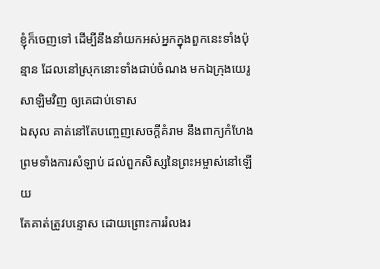ខ្ញុំក៏ចេញទៅ ដើម្បីនឹងនាំយកអស់អ្នកក្នុងពួកនេះទាំងប៉ុន្មាន ដែលនៅស្រុកនោះទាំងជាប់ចំណង មកឯក្រុងយេរូសាឡិមវិញ ឲ្យគេជាប់ទោស
ឯសុល គាត់នៅតែបញ្ចេញសេចក្ដីគំរាម នឹងពាក្យកំហែង ព្រមទាំងការសំឡាប់ ដល់ពួកសិស្សនៃព្រះអម្ចាស់នៅឡើយ
តែគាត់ត្រូវបន្ទោស ដោយព្រោះការរំលងរ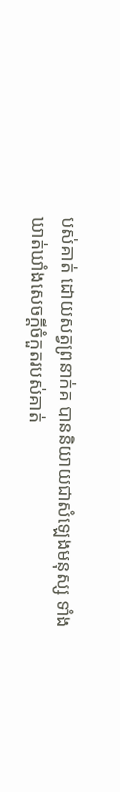បស់គាត់ ដោយសត្វព្រនាក់គ បាននិយាយជាសំឡេងមនុស្ស ទាំងឃាត់ឃាំងសេចក្ដីចំកួតរបស់គាត់